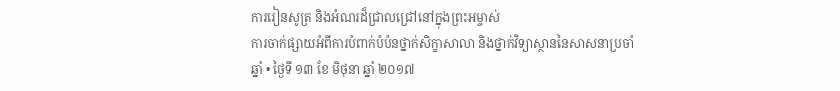ការរៀនសូត្រ និងអំណរដ៏ជ្រាលជ្រៅនៅក្នុងព្រះអម្ចាស់
ការចាក់ផ្សាយអំពីការបំពាក់បំប៉នថ្នាក់សិក្ខាសាលា និងថ្នាក់វិទ្យាស្ថាននៃសាសនាប្រចាំឆ្នាំ • ថ្ងៃទី ១៣ ខែ មិថុនា ឆ្នាំ ២០១៧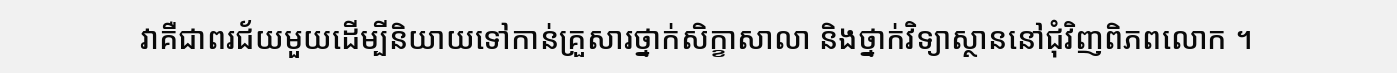វាគឺជាពរជ័យមួយដើម្បីនិយាយទៅកាន់គ្រួសារថ្នាក់សិក្ខាសាលា និងថ្នាក់វិទ្យាស្ថាននៅជុំវិញពិភពលោក ។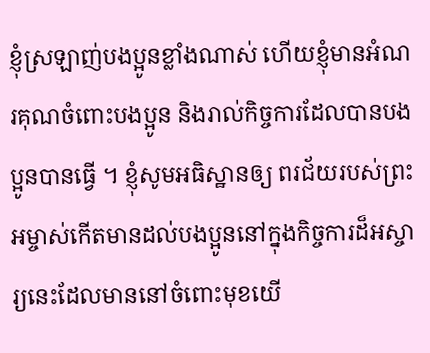ខ្ញុំស្រឡាញ់បងប្អូនខ្លាំងណាស់ ហើយខ្ញុំមានអំណរគុណចំពោះបងប្អូន និងរាល់កិច្ចការដែលបានបងប្អូនបានធ្វើ ។ ខ្ញុំសូមអធិស្ឋានឲ្យ ពរជ័យរបស់ព្រះអម្ចាស់កើតមានដល់បងប្អូននៅក្នុងកិច្ចការដ៏អស្ចារ្យនេះដែលមាននៅចំពោះមុខយើ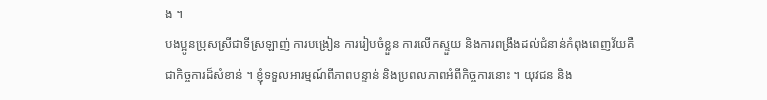ង ។
បងប្អូនប្រុសស្រីជាទីស្រឡាញ់ ការបង្រៀន ការរៀបចំខ្លួន ការលើកស្ទួយ និងការពង្រឹងដល់ជំនាន់កំពុងពេញវ័យគឺជាកិច្ចការដ៏សំខាន់ ។ ខ្ញុំទទួលអារម្មណ៍ពីភាពបន្ទាន់ និងប្រពលភាពអំពីកិច្ចការនោះ ។ យុវជន និង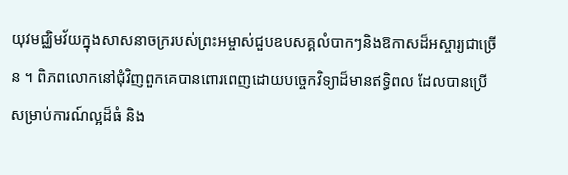យុវមជ្ឈិមវ័យក្នុងសាសនាចក្ររបស់ព្រះអម្ចាស់ជួបឧបសគ្គលំបាកៗនិងឱកាសដ៏អស្ចារ្យជាច្រើន ។ ពិភពលោកនៅជុំវិញពួកគេបានពោរពេញដោយបច្ចេកវិទ្យាដ៏មានឥទ្ធិពល ដែលបានប្រើសម្រាប់ការណ៍ល្អដ៏ធំ និង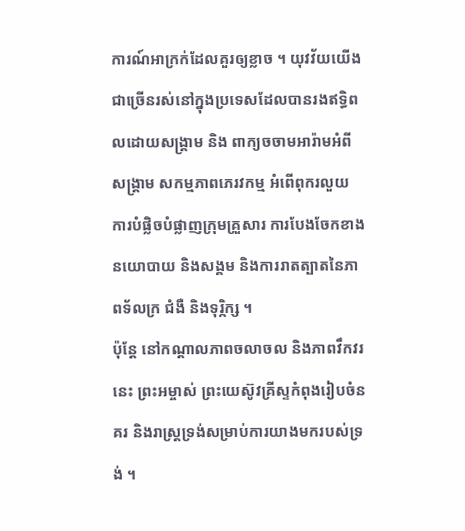ការណ៍អាក្រក់ដែលគួរឲ្យខ្លាច ។ យុវវ័យយើងជាច្រើនរស់នៅក្នុងប្រទេសដែលបានរងឥទ្ធិពលដោយសង្គ្រាម និង ពាក្យចចាមអារ៉ាមអំពីសង្គ្រាម សកម្មភាពភេរវកម្ម អំពើពុករលួយ ការបំផ្លិចបំផ្លាញក្រុមគ្រួសារ ការបែងចែកខាងនយោបាយ និងសង្គម និងការរាតត្បាតនៃភាពទ័លក្រ ជំងឺ និងទុរិ្កក្ស ។
ប៉ុន្តែ នៅកណ្ដាលភាពចលាចល និងភាពវឹកវរនេះ ព្រះអម្ចាស់ ព្រះយេស៊ូវគ្រីស្ទកំពុងរៀបចំនគរ និងរាស្ត្រទ្រង់សម្រាប់ការយាងមករបស់ទ្រង់ ។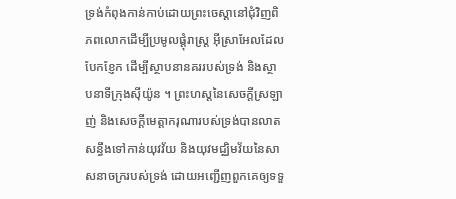ទ្រង់កំពុងកាន់កាប់ដោយព្រះចេស្ដានៅជុំវិញពិភពលោកដើម្បីប្រមូលផ្ដុំរាស្ត្រ អ៊ីស្រាអែលដែលបែកខ្ញែក ដើម្បីស្ថាបនានគររបស់ទ្រង់ និងស្ថាបនាទីក្រុងស៊ីយ៉ូន ។ ព្រះហស្ដនៃសេចក្ដីស្រឡាញ់ និងសេចក្ដីមេត្តាករុណារបស់ទ្រង់បានលាតសន្ធឹងទៅកាន់យុវវ័យ និងយុវមជ្ឈិមវ័យនៃសាសនាចក្ររបស់ទ្រង់ ដោយអញ្ជើញពួកគេឲ្យទទួ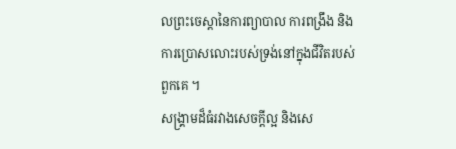លព្រះចេស្ដានៃការព្យាបាល ការពង្រឹង និងការប្រោសលោះរបស់ទ្រង់នៅក្នុងជីវិតរបស់ពួកគេ ។
សង្គ្រាមដ៏ធំរវាងសេចក្ដីល្អ និងសេ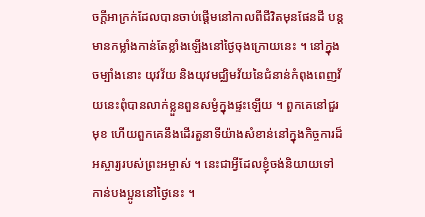ចក្ដីអាក្រក់ដែលបានចាប់ផ្ដើមនៅកាលពីជីវិតមុនផែនដី បន្តមានកម្លាំងកាន់តែខ្លាំងឡើងនៅថ្ងៃចុងក្រោយនេះ ។ នៅក្នុងចម្បាំងនោះ យុវវ័យ និងយុវមជ្ឈិមវ័យនៃជំនាន់កំពុងពេញវ័យនេះពុំបានលាក់ខ្លួនពួនសម្ងំក្នុងផ្ទះឡើយ ។ ពួកគេនៅជួរមុខ ហើយពួកគេនឹងដើរតួនាទីយ៉ាងសំខាន់នៅក្នុងកិច្ចការដ៏អស្ចារ្យរបស់ព្រះអម្ចាស់ ។ នេះជាអ្វីដែលខ្ញុំចង់និយាយទៅកាន់បងប្អូននៅថ្ងៃនេះ ។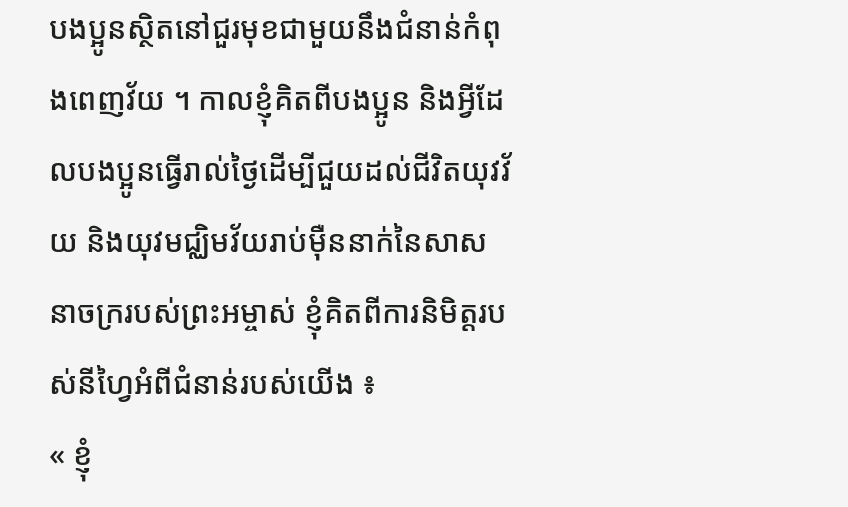បងប្អូនស្ថិតនៅជួរមុខជាមួយនឹងជំនាន់កំពុងពេញវ័យ ។ កាលខ្ញុំគិតពីបងប្អូន និងអ្វីដែលបងប្អូនធ្វើរាល់ថ្ងៃដើម្បីជួយដល់ជីវិតយុវវ័យ និងយុវមជ្ឈិមវ័យរាប់ម៉ឺននាក់នៃសាសនាចក្ររបស់ព្រះអម្ចាស់ ខ្ញុំគិតពីការនិមិត្តរបស់នីហ្វៃអំពីជំនាន់របស់យើង ៖
« ខ្ញុំ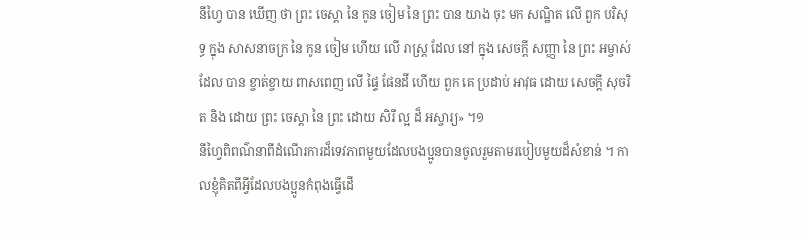នីហ្វៃ បាន ឃើញ ថា ព្រះ ចេស្ដា នៃ កូន ចៀម នៃ ព្រះ បាន យាង ចុះ មក សណ្ឋិត លើ ពួក បរិសុទ្ធ ក្នុង សាសនាចក្រ នៃ កូន ចៀម ហើយ លើ រាស្ត្រ ដែល នៅ ក្នុង សេចក្ដី សញ្ញា នៃ ព្រះ អម្ចាស់ ដែល បាន ខ្ចាត់ខ្ចាយ ពាសពេញ លើ ផ្ទៃ ផែនដី ហើយ ពួក គេ ប្រដាប់ អាវុធ ដោយ សេចក្ដី សុចរិត និង ដោយ ព្រះ ចេស្ដា នៃ ព្រះ ដោយ សិរី ល្អ ដ៏ អស្ចារ្យ» ។១
នីហ្វៃពិពណ៌នាពីដំណើរការដ៏ទេវភាពមួយដែលបងប្អូនបានចូលរួមតាមរបៀបមួយដ៏សំខាន់ ។ កាលខ្ញុំគិតពីអ្វីដែលបងប្អូនកំពុងធ្វើដើ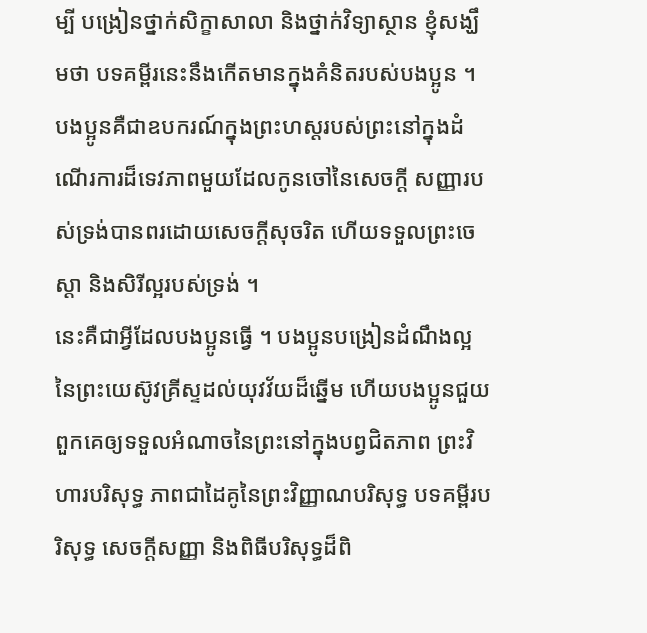ម្បី បង្រៀនថ្នាក់សិក្ខាសាលា និងថ្នាក់វិទ្យាស្ថាន ខ្ញុំសង្ឃឹមថា បទគម្ពីរនេះនឹងកើតមានក្នុងគំនិតរបស់បងប្អូន ។ បងប្អូនគឺជាឧបករណ៍ក្នុងព្រះហស្ដរបស់ព្រះនៅក្នុងដំណើរការដ៏ទេវភាពមួយដែលកូនចៅនៃសេចក្ដី សញ្ញារបស់ទ្រង់បានពរដោយសេចក្ដីសុចរិត ហើយទទួលព្រះចេស្ដា និងសិរីល្អរបស់ទ្រង់ ។
នេះគឺជាអ្វីដែលបងប្អូនធ្វើ ។ បងប្អូនបង្រៀនដំណឹងល្អនៃព្រះយេស៊ូវគ្រីស្ទដល់យុវវ័យដ៏ឆ្នើម ហើយបងប្អូនជួយពួកគេឲ្យទទួលអំណាចនៃព្រះនៅក្នុងបព្វជិតភាព ព្រះវិហារបរិសុទ្ធ ភាពជាដៃគូនៃព្រះវិញ្ញាណបរិសុទ្ធ បទគម្ពីរបរិសុទ្ធ សេចក្ដីសញ្ញា និងពិធីបរិសុទ្ធដ៏ពិ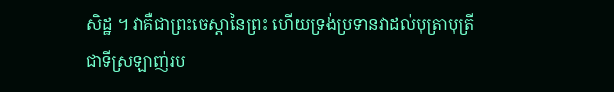សិដ្ឋ ។ វាគឺជាព្រះចេស្ដានៃព្រះ ហើយទ្រង់ប្រទានវាដល់បុត្រាបុត្រីជាទីស្រឡាញ់រប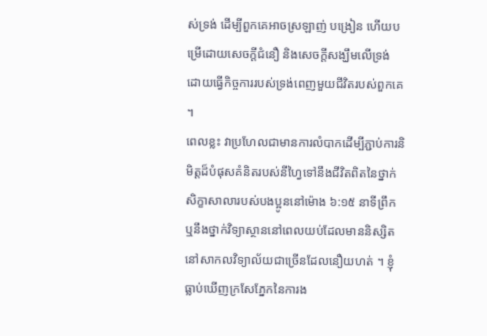ស់ទ្រង់ ដើម្បីពួកគេអាចស្រឡាញ់ បង្រៀន ហើយបម្រើដោយសេចក្ដីជំនឿ និងសេចក្ដីសង្ឃឹមលើទ្រង់ ដោយធ្វើកិច្ចការរបស់ទ្រង់ពេញមួយជីវិតរបស់ពួកគេ ។
ពេលខ្លះ វាប្រហែលជាមានការលំបាកដើម្បីភ្ជាប់ការនិមិត្តដ៏បំផុសគំនិតរបស់នីហ្វៃទៅនឹងជីវិតពិតនៃថ្នាក់សិក្ខាសាលារបស់បងប្អូននៅម៉ោង ៦:១៥ នាទីព្រឹក ឬនឹងថ្នាក់វិទ្យាស្ថាននៅពេលយប់ដែលមាននិស្សិតនៅសាកលវិទ្យាល័យជាច្រើនដែលនឿយហត់ ។ ខ្ញុំធ្លាប់ឃើញក្រសែភ្នែកនៃការង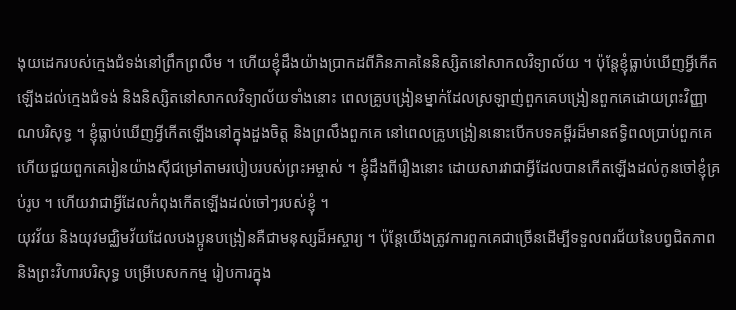ងុយដេករបស់ក្មេងជំទង់នៅព្រឹកព្រលឹម ។ ហើយខ្ញុំដឹងយ៉ាងប្រាកដពីភិនភាគនៃនិស្សិតនៅសាកលវិទ្យាល័យ ។ ប៉ុន្តែខ្ញុំធ្លាប់ឃើញអ្វីកើតឡើងដល់ក្មេងជំទង់ និងនិស្សិតនៅសាកលវិទ្យាល័យទាំងនោះ ពេលគ្រូបង្រៀនម្នាក់ដែលស្រឡាញ់ពួកគេបង្រៀនពួកគេដោយព្រះវិញ្ញាណបរិសុទ្ធ ។ ខ្ញុំធ្លាប់ឃើញអ្វីកើតឡើងនៅក្នុងដួងចិត្ត និងព្រលឹងពួកគេ នៅពេលគ្រូបង្រៀននោះបើកបទគម្ពីរដ៏មានឥទ្ធិពលប្រាប់ពួកគេ ហើយជួយពួកគេរៀនយ៉ាងស៊ីជម្រៅតាមរបៀបរបស់ព្រះអម្ចាស់ ។ ខ្ញុំដឹងពីរឿងនោះ ដោយសារវាជាអ្វីដែលបានកើតឡើងដល់កូនចៅខ្ញុំគ្រប់រូប ។ ហើយវាជាអ្វីដែលកំពុងកើតឡើងដល់ចៅៗរបស់ខ្ញុំ ។
យុវវ័យ និងយុវមជ្ឈិមវ័យដែលបងប្អូនបង្រៀនគឺជាមនុស្សដ៏អស្ចារ្យ ។ ប៉ុន្តែយើងត្រូវការពួកគេជាច្រើនដើម្បីទទួលពរជ័យនៃបព្វជិតភាព និងព្រះវិហារបរិសុទ្ធ បម្រើបេសកកម្ម រៀបការក្នុង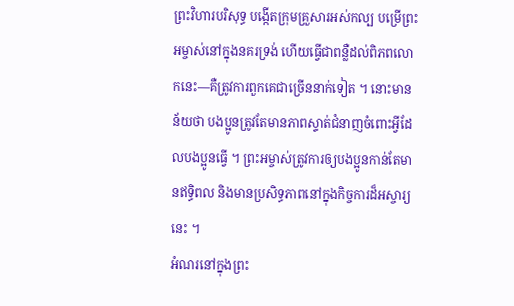ព្រះវិហារបរិសុទ្ធ បង្កើតក្រុមគ្រួសារអស់កល្ប បម្រើព្រះអម្ចាស់នៅក្នុងនគរទ្រង់ ហើយធ្វើជាពន្លឺដល់ពិភពលោកនេះ—គឺត្រូវការពួកគេជាច្រើននាក់ទៀត ។ នោះមានន័យថា បងប្អូនត្រូវតែមានភាពស្ទាត់ជំនាញចំពោះអ្វីដែលបងប្អូនធ្វើ ។ ព្រះអម្ចាស់ត្រូវការឲ្យបងប្អូនកាន់តែមានឥទ្ធិពល និងមានប្រសិទ្ធភាពនៅក្នុងកិច្ចការដ៏អស្ចារ្យនេះ ។
អំណរនៅក្នុងព្រះ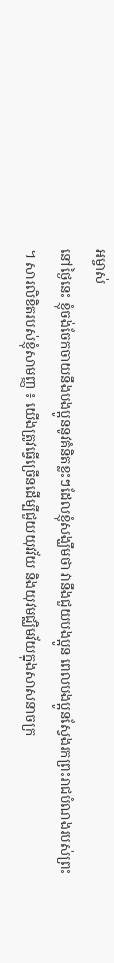អម្ចាស់
នៅថ្ងៃនេះ ខ្ញុំចង់ចែកចាយនឹងបងប្អូននូវគំនិតខ្លះៗដែលខ្ញុំសង្ឃឹមថា វានឹងជួយបងប្អូន ពេលបងប្អូនស្វែងរកព្រះរាជបំណងរបស់ព្រះ ។ សារលិខិតរបស់ខ្ញុំសាមញ្ញ ៖ យើងត្រូវធ្វើច្រើនដើម្បីជួយយុវវ័យ និងយុវមជ្ឈិមវ័យក្នុងសាសនាចក្រ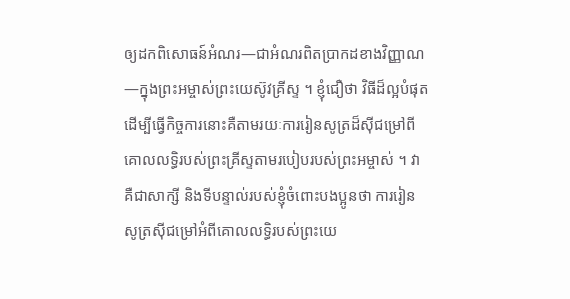ឲ្យដកពិសោធន៍អំណរ—ជាអំណរពិតប្រាកដខាងវិញ្ញាណ—ក្នុងព្រះអម្ចាស់ព្រះយេស៊ូវគ្រីស្ទ ។ ខ្ញុំជឿថា វិធីដ៏ល្អបំផុតដើម្បីធ្វើកិច្ចការនោះគឺតាមរយៈការរៀនសូត្រដ៏ស៊ីជម្រៅពីគោលលទ្ធិរបស់ព្រះគ្រីស្ទតាមរបៀបរបស់ព្រះអម្ចាស់ ។ វាគឺជាសាក្សី និងទីបន្ទាល់របស់ខ្ញុំចំពោះបងប្អូនថា ការរៀនសូត្រស៊ីជម្រៅអំពីគោលលទ្ធិរបស់ព្រះយេ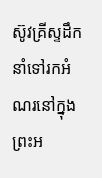ស៊ូវគ្រីស្ទដឹកនាំទៅរកអំណរនៅក្នុងព្រះអ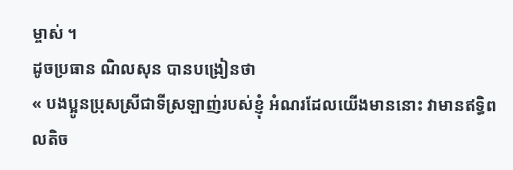ម្ចាស់ ។
ដូចប្រធាន ណិលសុន បានបង្រៀនថា
« បងប្អូនប្រុសស្រីជាទីស្រឡាញ់របស់ខ្ញុំ អំណរដែលយើងមាននោះ វាមានឥទ្ធិពលតិច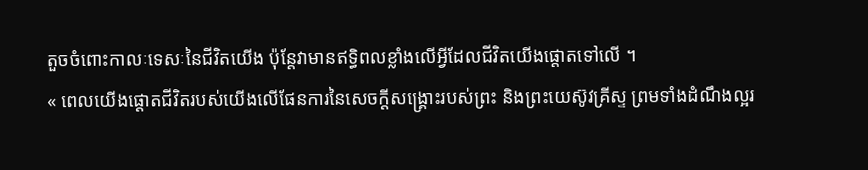តួចចំពោះកាលៈទេសៈនៃជីវិតយើង ប៉ុន្តែវាមានឥទ្ធិពលខ្លាំងលើអ្វីដែលជីវិតយើងផ្តោតទៅលើ ។
« ពេលយើងផ្ដោតជីវិតរបស់យើងលើផែនការនៃសេចក្ដីសង្គ្រោះរបស់ព្រះ និងព្រះយេស៊ូវគ្រីស្ទ ព្រមទាំងដំណឹងល្អរ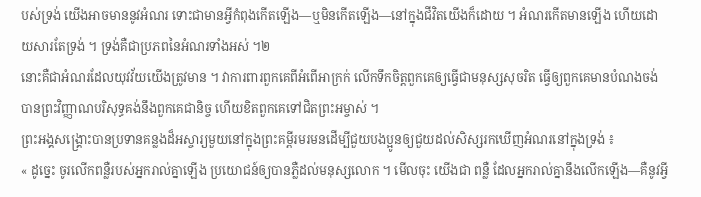បស់ទ្រង់ យើងអាចមាននូវអំណរ ទោះជាមានអ្វីកំពុងកើតឡើង—ឬមិនកើតឡើង—នៅក្នុងជីវិតយើងក៏ដោយ ។ អំណរកើតមានឡើង ហើយដោយសារតែទ្រង់ ។ ទ្រង់គឺជាប្រភពនៃអំណរទាំងអស់ ។២
នោះគឺជាអំណរដែលយុវវ័យយើងត្រូវមាន ។ វាការពារពួកគេពីអំពើអាក្រក់ លើកទឹកចិត្តពួកគេឲ្យធ្វើជាមនុស្សសុចរិត ធ្វើឲ្យពួកគេមានបំណងចង់បានព្រះវិញ្ញាណបរិសុទ្ធគង់នឹងពួកគេជានិច្ច ហើយខិតពួកគេទៅជិតព្រះអម្ចាស់ ។
ព្រះអង្គសង្គ្រោះបានប្រទានគន្លងដ៏អស្ចារ្យមួយនៅក្នុងព្រះគម្ពីរមរមនដើម្បីជួយបងប្អូនឲ្យជួយដល់សិស្សរកឃើញអំណរនៅក្នុងទ្រង់ ៖
« ដូច្នេះ ចូរលើកពន្លឺរបស់អ្នករាល់គ្នាឡើង ប្រយោជន៍ឲ្យបានភ្លឺដល់មនុស្សលោក ។ មើលចុះ យើងជា ពន្លឺ ដែលអ្នករាល់គ្នានឹងលើកឡើង—គឺនូវអ្វី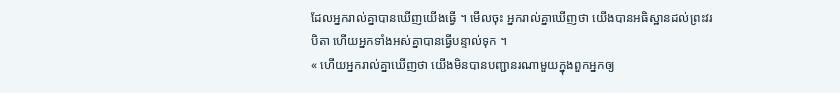ដែលអ្នករាល់គ្នាបានឃើញយើងធ្វើ ។ មើលចុះ អ្នករាល់គ្នាឃើញថា យើងបានអធិស្ឋានដល់ព្រះវរបិតា ហើយអ្នកទាំងអស់គ្នាបានធ្វើបន្ទាល់ទុក ។
« ហើយអ្នករាល់គ្នាឃើញថា យើងមិនបានបញ្ជានរណាមួយក្នុងពួកអ្នកឲ្យ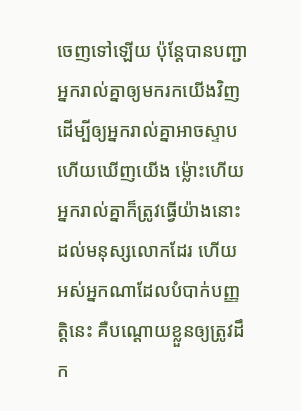ចេញទៅឡើយ ប៉ុន្តែបានបញ្ជាអ្នករាល់គ្នាឲ្យមករកយើងវិញ ដើម្បីឲ្យអ្នករាល់គ្នាអាចស្ទាប ហើយឃើញយើង ម្ល៉ោះហើយ អ្នករាល់គ្នាក៏ត្រូវធ្វើយ៉ាងនោះដល់មនុស្សលោកដែរ ហើយអស់អ្នកណាដែលបំបាក់បញ្ញត្តិនេះ គឺបណ្ដោយខ្លួនឲ្យត្រូវដឹក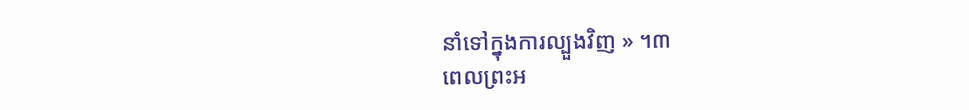នាំទៅក្នុងការល្បួងវិញ » ។៣
ពេលព្រះអ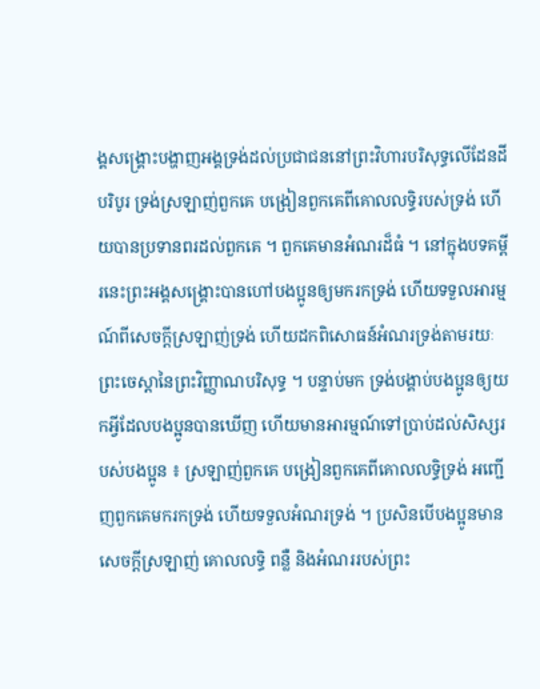ង្គសង្គ្រោះបង្ហាញអង្គទ្រង់ដល់ប្រជាជននៅព្រះវិហារបរិសុទ្ធលើដែនដីបរិបូរ ទ្រង់ស្រឡាញ់ពួកគេ បង្រៀនពួកគេពីគោលលទ្ធិរបស់ទ្រង់ ហើយបានប្រទានពរដល់ពួកគេ ។ ពួកគេមានអំណរដ៏ធំ ។ នៅក្នុងបទគម្ពីរនេះព្រះអង្គសង្គ្រោះបានហៅបងប្អូនឲ្យមករកទ្រង់ ហើយទទួលអារម្មណ៍ពីសេចក្ដីស្រឡាញ់ទ្រង់ ហើយដកពិសោធន៍អំណរទ្រង់តាមរយៈព្រះចេស្ដានៃព្រះវិញ្ញាណបរិសុទ្ធ ។ បន្ទាប់មក ទ្រង់បង្គាប់បងប្អូនឲ្យយកអ្វីដែលបងប្អូនបានឃើញ ហើយមានអារម្មណ៍ទៅប្រាប់ដល់សិស្សរបស់បងប្អូន ៖ ស្រឡាញ់ពួកគេ បង្រៀនពួកគេពីគោលលទ្ធិទ្រង់ អញ្ជើញពួកគេមករកទ្រង់ ហើយទទួលអំណរទ្រង់ ។ ប្រសិនបើបងប្អូនមានសេចក្ដីស្រឡាញ់ គោលលទ្ធិ ពន្លឺ និងអំណររបស់ព្រះ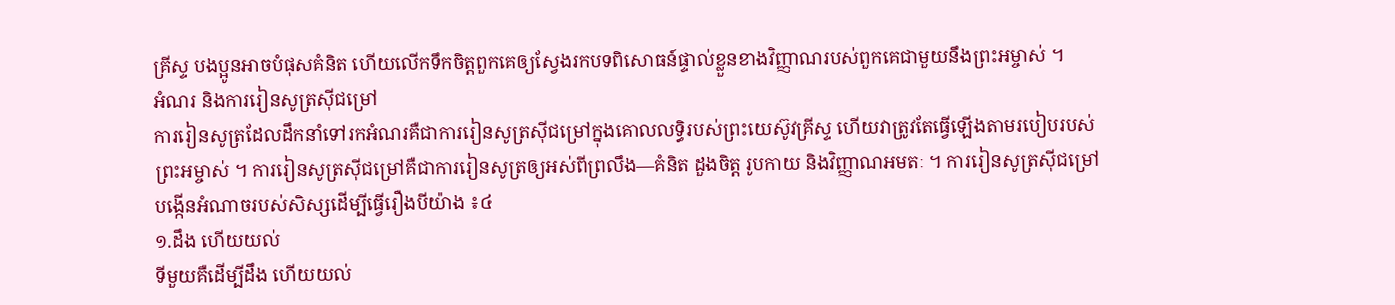គ្រីស្ទ បងប្អូនអាចបំផុសគំនិត ហើយលើកទឹកចិត្តពួកគេឲ្យស្វែងរកបទពិសោធន៍ផ្ទាល់ខ្លួនខាងវិញ្ញាណរបស់ពួកគេជាមួយនឹងព្រះអម្ចាស់ ។
អំណរ និងការរៀនសូត្រស៊ីជម្រៅ
ការរៀនសូត្រដែលដឹកនាំទៅរកអំណរគឺជាការរៀនសូត្រស៊ីជម្រៅក្នុងគោលលទ្ធិរបស់ព្រះយេស៊ូវគ្រីស្ទ ហើយវាត្រូវតែធ្វើឡើងតាមរបៀបរបស់ព្រះអម្ចាស់ ។ ការរៀនសូត្រស៊ីជម្រៅគឺជាការរៀនសូត្រឲ្យអស់ពីព្រលឹង—គំនិត ដួងចិត្ត រូបកាយ និងវិញ្ញាណអមតៈ ។ ការរៀនសូត្រស៊ីជម្រៅបង្កើនអំណាចរបស់សិស្សដើម្បីធ្វើរឿងបីយ៉ាង ៖៤
១.ដឹង ហើយយល់
ទីមួយគឺដើម្បីដឹង ហើយយល់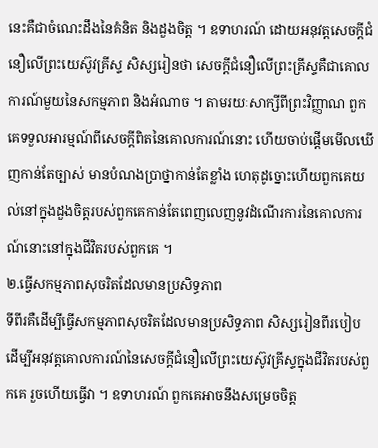នេះគឺជាចំណេះដឹងនៃគំនិត និងដួងចិត្ត ។ ឧទាហរណ៍ ដោយអនុវត្តសេចក្ដីជំនឿលើព្រះយេស៊ូវគ្រីស្ទ សិស្សរៀនថា សេចក្ដីជំនឿលើព្រះគ្រីស្ទគឺជាគោលការណ៍មួយនៃសកម្មភាព និងអំណាច ។ តាមរយៈសាក្សីពីព្រះវិញ្ញាណ ពួកគេទទួលអារម្មណ៍ពីសេចក្ដីពិតនៃគោលការណ៍នោះ ហើយចាប់ផ្ដើមមើលឃើញកាន់តែច្បាស់ មានបំណងប្រាថ្នាកាន់តែខ្លាំង ហេតុដូច្នោះហើយពួកគេយល់នៅក្នុងដួងចិត្តរបស់ពួកគេកាន់តែពេញលេញនូវដំណើរការនៃគោលការណ៍នោះនៅក្នុងជីវិតរបស់ពួកគេ ។
២.ធ្វើសកម្មភាពសុចរិតដែលមានប្រសិទ្ធភាព
ទីពីរគឺដើម្បីធ្វើសកម្មភាពសុចរិតដែលមានប្រសិទ្ធភាព សិស្សរៀនពីរបៀបដើម្បីអនុវត្តគោលការណ៍នៃសេចក្ដីជំនឿលើព្រះយេស៊ូវគ្រីស្ទក្នុងជីវិតរបស់ពួកគេ រួចហើយធ្វើវា ។ ឧទាហរណ៍ ពួកគេអាចនឹងសម្រេចចិត្ត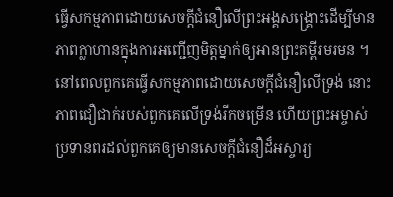ធ្វើសកម្មភាពដោយសេចក្ដីជំនឿលើព្រះអង្គសង្គ្រោះដើម្បីមានភាពក្លាហានក្នុងការអញ្ជើញមិត្តម្នាក់ឲ្យអានព្រះគម្ពីរមរមន ។ នៅពេលពួកគេធ្វើសកម្មភាពដោយសេចក្ដីជំនឿលើទ្រង់ នោះភាពជឿជាក់របស់ពួកគេលើទ្រង់រីកចម្រើន ហើយព្រះអម្ចាស់ប្រទានពរដល់ពួកគេឲ្យមានសេចក្ដីជំនឿដ៏អស្ចារ្យ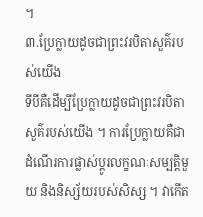។
៣.ប្រែក្លាយដូចជាព្រះវរបិតាសួគ៌របស់យើង
ទីបីគឺដើម្បីប្រែក្លាយដូចជាព្រះវរបិតាសួគ៌របស់យើង ។ ការប្រែក្លាយគឺជាដំណើរការផ្លាស់ប្ដូរលក្ខណៈសម្បត្តិមួយ និងនិស្ស័យរបស់សិស្ស ។ វាកើត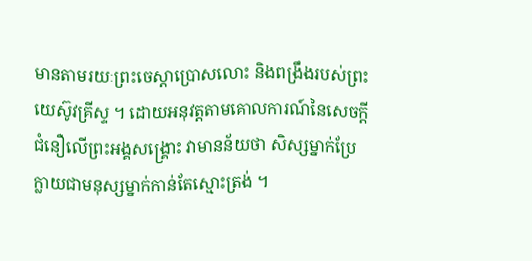មានតាមរយៈព្រះចេស្ដាប្រោសលោះ និងពង្រឹងរបស់ព្រះយេស៊ូវគ្រីស្ទ ។ ដោយអនុវត្តតាមគោលការណ៍នៃសេចក្ដីជំនឿលើព្រះអង្គសង្គ្រោះ វាមានន័យថា សិស្សម្នាក់ប្រែក្លាយជាមនុស្សម្នាក់កាន់តែស្មោះត្រង់ ។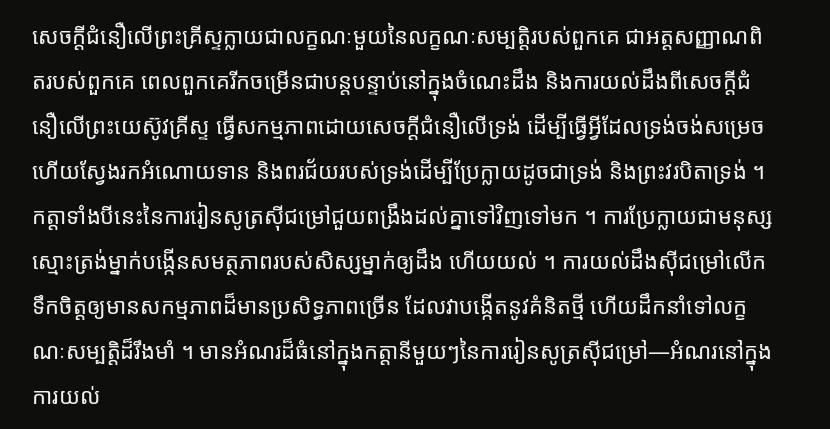សេចក្ដីជំនឿលើព្រះគ្រីស្ទក្លាយជាលក្ខណៈមួយនៃលក្ខណៈសម្បត្តិរបស់ពួកគេ ជាអត្តសញ្ញាណពិតរបស់ពួកគេ ពេលពួកគេរីកចម្រើនជាបន្តបន្ទាប់នៅក្នុងចំណេះដឹង និងការយល់ដឹងពីសេចក្ដីជំនឿលើព្រះយេស៊ូវគ្រីស្ទ ធ្វើសកម្មភាពដោយសេចក្ដីជំនឿលើទ្រង់ ដើម្បីធ្វើអ្វីដែលទ្រង់ចង់សម្រេច ហើយស្វែងរកអំណោយទាន និងពរជ័យរបស់ទ្រង់ដើម្បីប្រែក្លាយដូចជាទ្រង់ និងព្រះវរបិតាទ្រង់ ។
កត្តាទាំងបីនេះនៃការរៀនសូត្រស៊ីជម្រៅជួយពង្រឹងដល់គ្នាទៅវិញទៅមក ។ ការប្រែក្លាយជាមនុស្សស្មោះត្រង់ម្នាក់បង្កើនសមត្ថភាពរបស់សិស្សម្នាក់ឲ្យដឹង ហើយយល់ ។ ការយល់ដឹងស៊ីជម្រៅលើកទឹកចិត្តឲ្យមានសកម្មភាពដ៏មានប្រសិទ្ធភាពច្រើន ដែលវាបង្កើតនូវគំនិតថ្មី ហើយដឹកនាំទៅលក្ខណៈសម្បត្តិដ៏រឹងមាំ ។ មានអំណរដ៏ធំនៅក្នុងកត្តានីមួយៗនៃការរៀនសូត្រស៊ីជម្រៅ—អំណរនៅក្នុងការយល់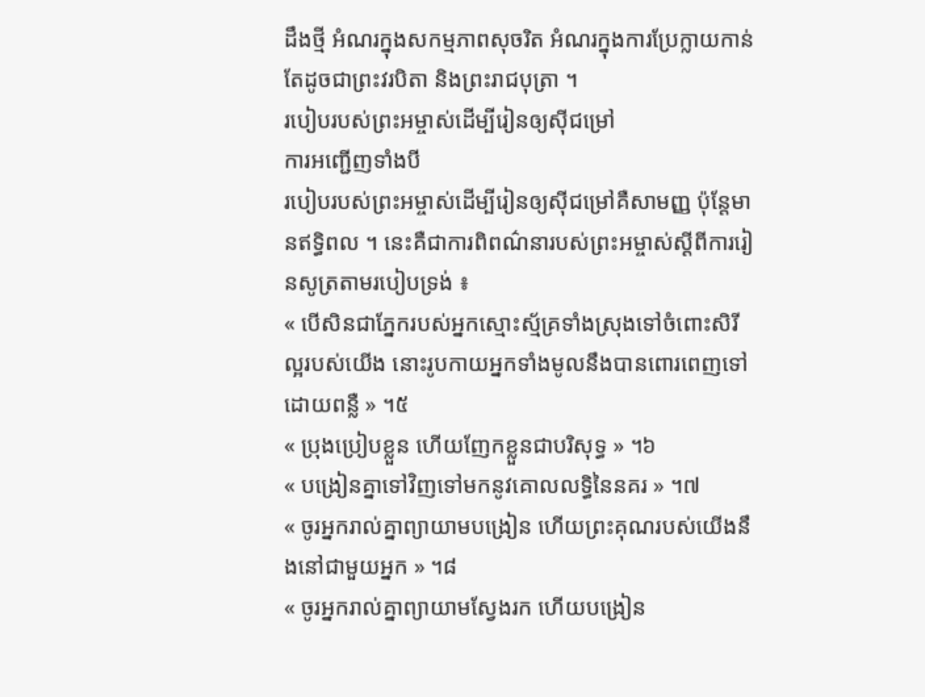ដឹងថ្មី អំណរក្នុងសកម្មភាពសុចរិត អំណរក្នុងការប្រែក្លាយកាន់តែដូចជាព្រះវរបិតា និងព្រះរាជបុត្រា ។
របៀបរបស់ព្រះអម្ចាស់ដើម្បីរៀនឲ្យស៊ីជម្រៅ
ការអញ្ជើញទាំងបី
របៀបរបស់ព្រះអម្ចាស់ដើម្បីរៀនឲ្យស៊ីជម្រៅគឺសាមញ្ញ ប៉ុន្តែមានឥទ្ធិពល ។ នេះគឺជាការពិពណ៌នារបស់ព្រះអម្ចាស់ស្ដីពីការរៀនសូត្រតាមរបៀបទ្រង់ ៖
« បើសិនជាភ្នែករបស់អ្នកស្មោះស្ម័គ្រទាំងស្រុងទៅចំពោះសិរីល្អរបស់យើង នោះរូបកាយអ្នកទាំងមូលនឹងបានពោរពេញទៅដោយពន្លឺ » ។៥
« ប្រុងប្រៀបខ្លួន ហើយញែកខ្លួនជាបរិសុទ្ធ » ។៦
« បង្រៀនគ្នាទៅវិញទៅមកនូវគោលលទ្ធិនៃនគរ » ។៧
« ចូរអ្នករាល់គ្នាព្យាយាមបង្រៀន ហើយព្រះគុណរបស់យើងនឹងនៅជាមួយអ្នក » ។៨
« ចូរអ្នករាល់គ្នាព្យាយាមស្វែងរក ហើយបង្រៀន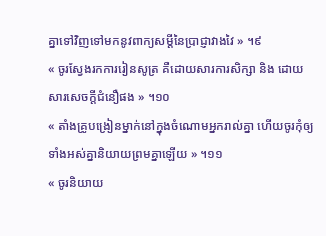គ្នាទៅវិញទៅមកនូវពាក្យសម្ដីនៃប្រាជ្ញាវាងវៃ » ។៩
« ចូរស្វែងរកការរៀនសូត្រ គឺដោយសារការសិក្សា និង ដោយសារសេចក្តីជំនឿផង » ។១០
« តាំងគ្រូបង្រៀនម្នាក់នៅក្នុងចំណោមអ្នករាល់គ្នា ហើយចូរកុំឲ្យទាំងអស់គ្នានិយាយព្រមគ្នាឡើយ » ។១១
« ចូរនិយាយ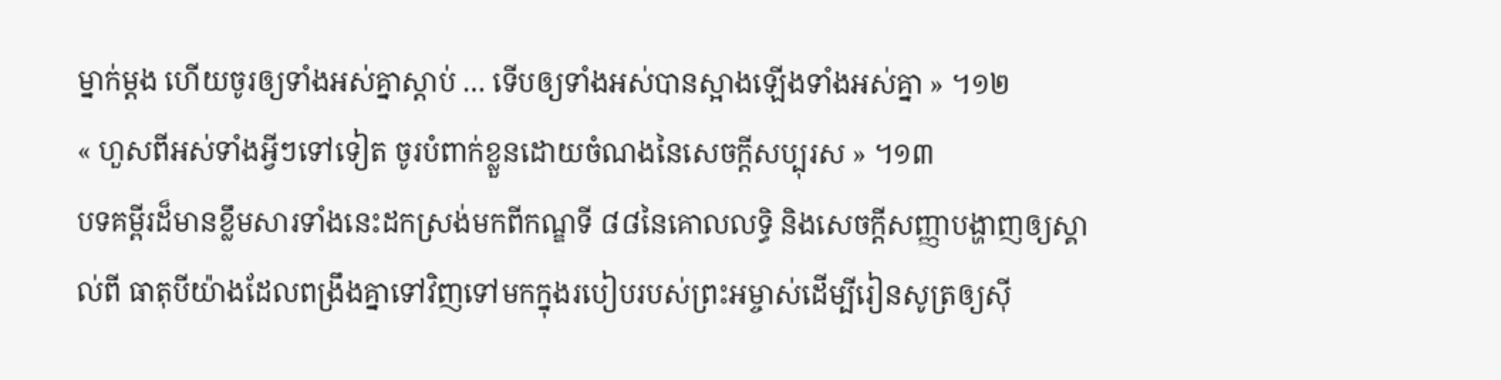ម្នាក់ម្ដង ហើយចូរឲ្យទាំងអស់គ្នាស្ដាប់ … ទើបឲ្យទាំងអស់បានស្អាងឡើងទាំងអស់គ្នា » ។១២
« ហួសពីអស់ទាំងអ្វីៗទៅទៀត ចូរបំពាក់ខ្លួនដោយចំណងនៃសេចក្ដីសប្បុរស » ។១៣
បទគម្ពីរដ៏មានខ្លឹមសារទាំងនេះដកស្រង់មកពីកណ្ឌទី ៨៨នៃគោលលទ្ធិ និងសេចក្ដីសញ្ញាបង្ហាញឲ្យស្គាល់ពី ធាតុបីយ៉ាងដែលពង្រឹងគ្នាទៅវិញទៅមកក្នុងរបៀបរបស់ព្រះអម្ចាស់ដើម្បីរៀនសូត្រឲ្យស៊ី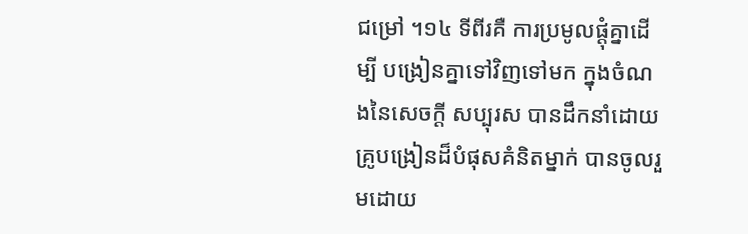ជម្រៅ ។១៤ ទីពីរគឺ ការប្រមូលផ្ដុំគ្នាដើម្បី បង្រៀនគ្នាទៅវិញទៅមក ក្នុងចំណងនៃសេចក្ដី សប្បុរស បានដឹកនាំដោយគ្រូបង្រៀនដ៏បំផុសគំនិតម្នាក់ បានចូលរួមដោយ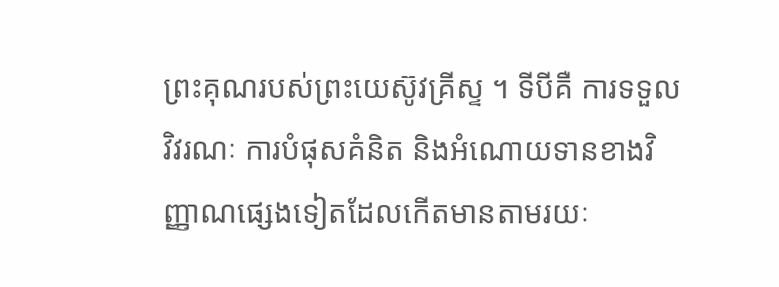ព្រះគុណរបស់ព្រះយេស៊ូវគ្រីស្ទ ។ ទីបីគឺ ការទទួលវិវរណៈ ការបំផុសគំនិត និងអំណោយទានខាងវិញ្ញាណផ្សេងទៀតដែលកើតមានតាមរយៈ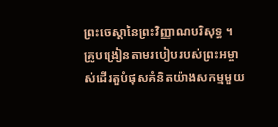ព្រះចេស្ដានៃព្រះវិញ្ញាណបរិសុទ្ធ ។
គ្រូបង្រៀនតាមរបៀបរបស់ព្រះអម្ចាស់ដើរតួបំផុសគំនិតយ៉ាងសកម្មមួយ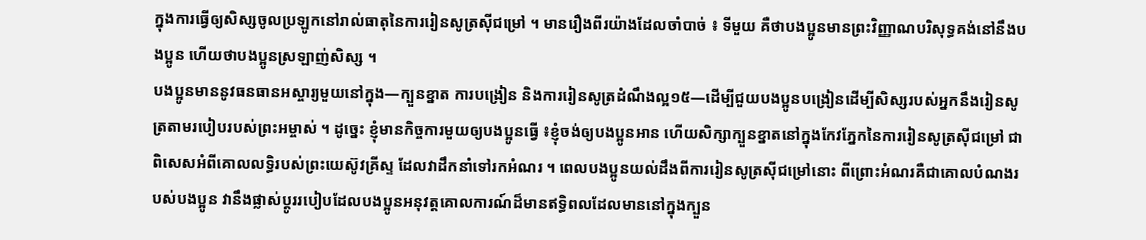ក្នុងការធ្វើឲ្យសិស្សចូលប្រឡូកនៅរាល់ធាតុនៃការរៀនសូត្រស៊ីជម្រៅ ។ មានរឿងពីរយ៉ាងដែលចាំបាច់ ៖ ទីមួយ គឺថាបងប្អូនមានព្រះវិញ្ញាណបរិសុទ្ធគង់នៅនឹងបងប្អូន ហើយថាបងប្អូនស្រឡាញ់សិស្ស ។
បងប្អូនមាននូវធនធានអស្ចារ្យមួយនៅក្នុង—ក្បួនខ្នាត ការបង្រៀន និងការរៀនសូត្រដំណឹងល្អ១៥—ដើម្បីជួយបងប្អូនបង្រៀនដើម្បីសិស្សរបស់អ្នកនឹងរៀនសូត្រតាមរបៀបរបស់ព្រះអម្ចាស់ ។ ដូច្នេះ ខ្ញុំមានកិច្ចការមួយឲ្យបងប្អូនធ្វើ ៖ខ្ញុំចង់ឲ្យបងប្អូនអាន ហើយសិក្សាក្បួនខ្នាតនៅក្នុងកែវភ្នែកនៃការរៀនសូត្រស៊ីជម្រៅ ជាពិសេសអំពីគោលលទ្ធិរបស់ព្រះយេស៊ូវគ្រីស្ទ ដែលវាដឹកនាំទៅរកអំណរ ។ ពេលបងប្អូនយល់ដឹងពីការរៀនសូត្រស៊ីជម្រៅនោះ ពីព្រោះអំណរគឺជាគោលបំណងរបស់បងប្អូន វានឹងផ្លាស់ប្ដូររបៀបដែលបងប្អូនអនុវត្តគោលការណ៍ដ៏មានឥទ្ធិពលដែលមាននៅក្នុងក្បួន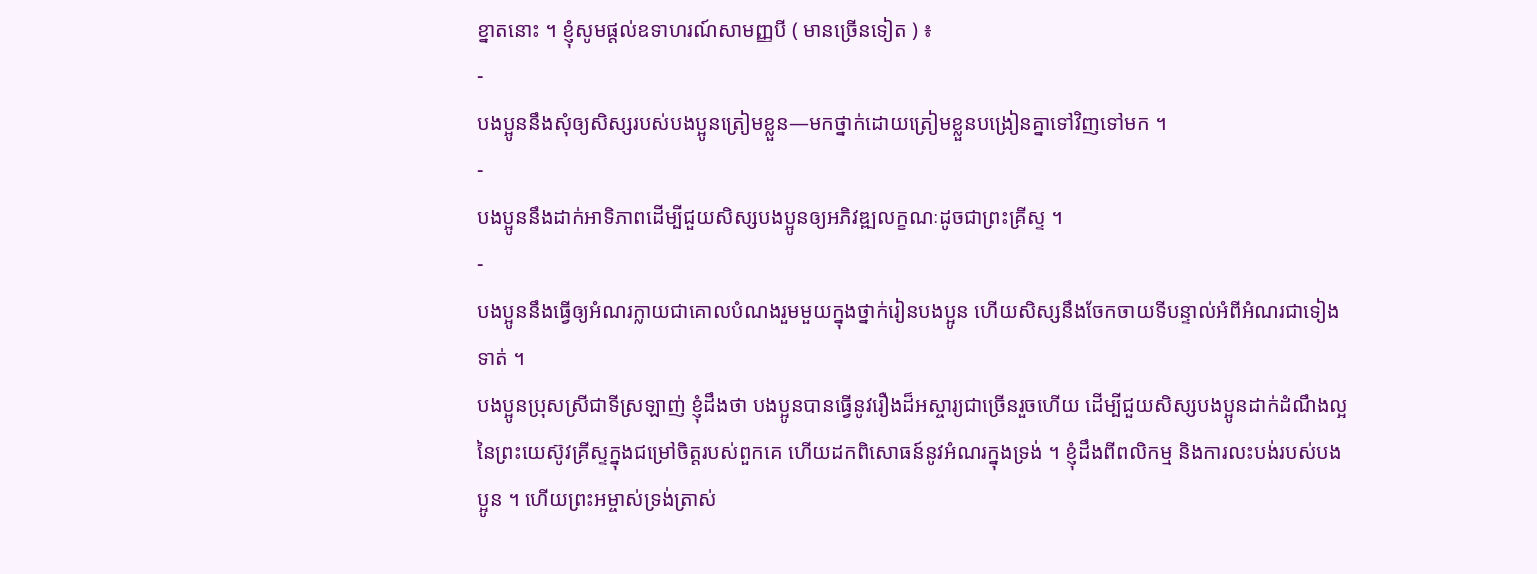ខ្នាតនោះ ។ ខ្ញុំសូមផ្ដល់ឧទាហរណ៍សាមញ្ញបី ( មានច្រើនទៀត ) ៖
-
បងប្អូននឹងសុំឲ្យសិស្សរបស់បងប្អូនត្រៀមខ្លួន—មកថ្នាក់ដោយត្រៀមខ្លួនបង្រៀនគ្នាទៅវិញទៅមក ។
-
បងប្អូននឹងដាក់អាទិភាពដើម្បីជួយសិស្សបងប្អូនឲ្យអភិវឌ្ឍលក្ខណៈដូចជាព្រះគ្រីស្ទ ។
-
បងប្អូននឹងធ្វើឲ្យអំណរក្លាយជាគោលបំណងរួមមួយក្នុងថ្នាក់រៀនបងប្អូន ហើយសិស្សនឹងចែកចាយទីបន្ទាល់អំពីអំណរជាទៀងទាត់ ។
បងប្អូនប្រុសស្រីជាទីស្រឡាញ់ ខ្ញុំដឹងថា បងប្អូនបានធ្វើនូវរឿងដ៏អស្ចារ្យជាច្រើនរួចហើយ ដើម្បីជួយសិស្សបងប្អូនដាក់ដំណឹងល្អនៃព្រះយេស៊ូវគ្រីស្ទក្នុងជម្រៅចិត្តរបស់ពួកគេ ហើយដកពិសោធន៍នូវអំណរក្នុងទ្រង់ ។ ខ្ញុំដឹងពីពលិកម្ម និងការលះបង់របស់បងប្អូន ។ ហើយព្រះអម្ចាស់ទ្រង់ត្រាស់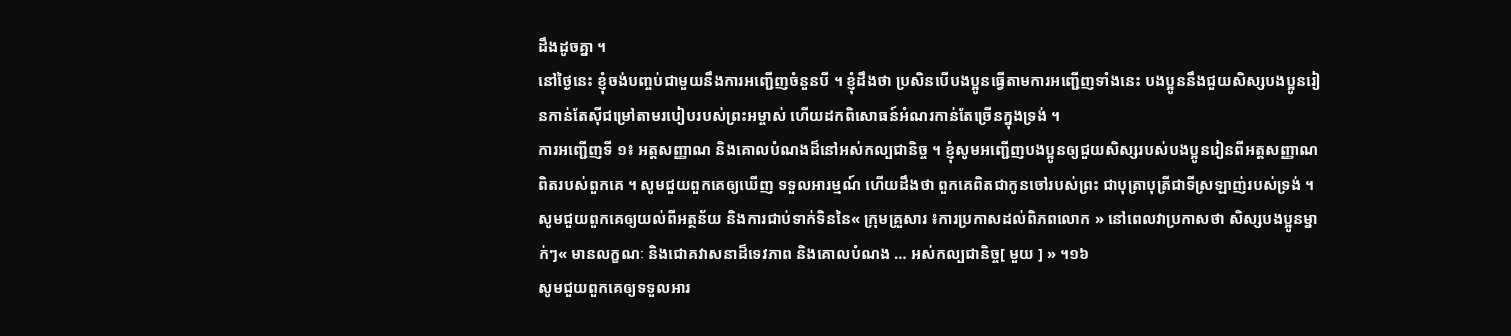ដឹងដូចគ្នា ។
នៅថ្ងៃនេះ ខ្ញុំចង់បញ្ចប់ជាមួយនឹងការអញ្ជើញចំនួនបី ។ ខ្ញុំដឹងថា ប្រសិនបើបងប្អូនធ្វើតាមការអញ្ជើញទាំងនេះ បងប្អូននឹងជួយសិស្សបងប្អូនរៀនកាន់តែស៊ីជម្រៅតាមរបៀបរបស់ព្រះអម្ចាស់ ហើយដកពិសោធន៍អំណរកាន់តែច្រើនក្នុងទ្រង់ ។
ការអញ្ជើញទី ១៖ អត្តសញ្ញាណ និងគោលបំណងដ៏នៅអស់កល្បជានិច្ច ។ ខ្ញុំសូមអញ្ជើញបងប្អូនឲ្យជួយសិស្សរបស់បងប្អូនរៀនពីអត្តសញ្ញាណពិតរបស់ពួកគេ ។ សូមជួយពួកគេឲ្យឃើញ ទទួលអារម្មណ៍ ហើយដឹងថា ពួកគេពិតជាកូនចៅរបស់ព្រះ ជាបុត្រាបុត្រីជាទីស្រឡាញ់របស់ទ្រង់ ។ សូមជួយពួកគេឲ្យយល់ពីអត្ថន័យ និងការជាប់ទាក់ទិននៃ« ក្រុមគ្រួសារ ៖ការប្រកាសដល់ពិភពលោក » នៅពេលវាប្រកាសថា សិស្សបងប្អូនម្នាក់ៗ« មានលក្ខណៈ និងជោគវាសនាដ៏ទេវភាព និងគោលបំណង … អស់កល្បជានិច្ច[ មួយ ] » ។១៦
សូមជួយពួកគេឲ្យទទួលអារ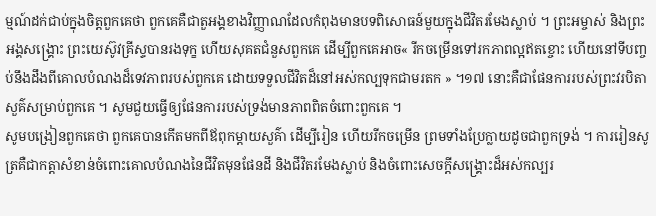ម្មណ៍ដក់ជាប់ក្នុងចិត្តពួកគេថា ពួកគេគឺជាតួអង្គខាងវិញ្ញាណដែលកំពុងមានបទពិសោធន៍មួយក្នុងជីវិតរមែងស្លាប់ ។ ព្រះអម្ចាស់ និងព្រះអង្គសង្គ្រោះ ព្រះយេស៊ូវគ្រីស្ទបានរងទុក្ខ ហើយសុគតជំនួសពួកគេ ដើម្បីពួកគេអាច« រីកចម្រើនទៅរកភាពល្អឥតខ្ចោះ ហើយនៅទីបញ្ចប់នឹងដឹងពីគោលបំណងដ៏ទេវភាពរបស់ពួកគេ ដោយទទួលជីវិតដ៏នៅអស់កល្បទុកជាមរតក » ។១៧ នោះគឺជាផែនការរបស់ព្រះវរបិតាសួគ៌សម្រាប់ពួកគេ ។ សូមជួយធ្វើឲ្យផែនការរបស់ទ្រង់មានភាពពិតចំពោះពួកគេ ។
សូមបង្រៀនពួកគេថា ពួកគេបានកើតមកពីឪពុកម្ដាយសួគ៌ា ដើម្បីរៀន ហើយរីកចម្រើន ព្រមទាំងប្រែក្លាយដូចជាពួកទ្រង់ ។ ការរៀនសូត្រគឺជាកត្តាសំខាន់ចំពោះគោលបំណងនៃជីវិតមុនផែនដី និងជីវិតរមែងស្លាប់ និងចំពោះសេចក្ដីសង្គ្រោះដ៏អស់កល្បរ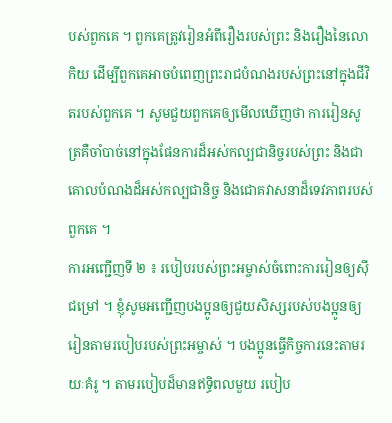បស់ពួកគេ ។ ពួកគេត្រូវរៀនអំពីរឿងរបស់ព្រះ និងរឿងនៃលោកិយ ដើម្បីពួកគេអាចបំពេញព្រះរាជបំណងរបស់ព្រះនៅក្នុងជីវិតរបស់ពួកគេ ។ សូមជួយពួកគេឲ្យមើលឃើញថា ការរៀនសូត្រគឺចាំបាច់នៅក្នុងផែនការដ៏អស់កល្បជានិច្ចរបស់ព្រះ និងជាគោលបំណងដ៏អស់កល្បជានិច្ច និងជោគវាសនាដ៏ទេវភាពរបស់ពួកគេ ។
ការអញ្ជើញទី ២ ៖ របៀបរបស់ព្រះអម្ចាស់ចំពោះការរៀនឲ្យស៊ីជម្រៅ ។ ខ្ញុំសូមអញ្ជើញបងប្អូនឲ្យជួយសិស្សរបស់បងប្អូនឲ្យរៀនតាមរបៀបរបស់ព្រះអម្ចាស់ ។ បងប្អូនធ្វើកិច្ចការនេះតាមរយៈគំរូ ។ តាមរបៀបដ៏មានឥទ្ធិពលមួយ របៀប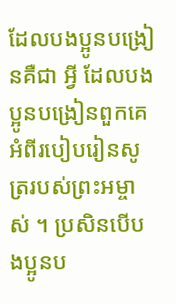ដែលបងប្អូនបង្រៀនគឺជា អ្វី ដែលបងប្អូនបង្រៀនពួកគេអំពីរបៀបរៀនសូត្ររបស់ព្រះអម្ចាស់ ។ ប្រសិនបើបងប្អូនប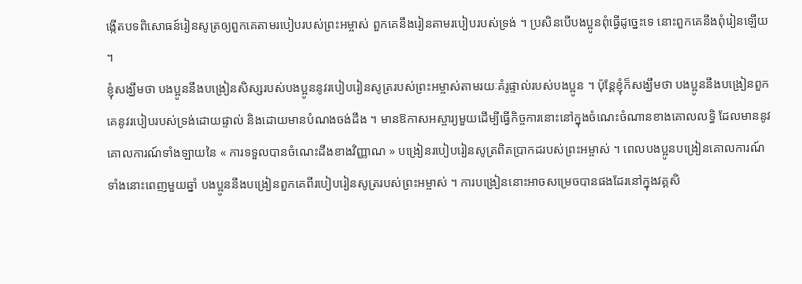ង្កើតបទពិសោធន៍រៀនសូត្រឲ្យពួកគេតាមរបៀបរបស់ព្រះអម្ចាស់ ពួកគេនឹងរៀនតាមរបៀបរបស់ទ្រង់ ។ ប្រសិនបើបងប្អូនពុំធ្វើដូច្នេះទេ នោះពួកគេនឹងពុំរៀនឡើយ ។
ខ្ញុំសង្ឃឹមថា បងប្អូននឹងបង្រៀនសិស្សរបស់បងប្អូននូវរបៀបរៀនសូត្ររបស់ព្រះអម្ចាស់តាមរយៈគំរូផ្ទាល់របស់បងប្អូន ។ ប៉ុន្តែខ្ញុំក៏សង្ឃឹមថា បងប្អូននឹងបង្រៀនពួកគេនូវរបៀបរបស់ទ្រង់ដោយផ្ទាល់ និងដោយមានបំណងចង់ដឹង ។ មានឱកាសអស្ចារ្យមួយដើម្បីធ្វើកិច្ចការនោះនៅក្នុងចំណេះចំណានខាងគោលលទ្ធិ ដែលមាននូវគោលការណ៍ទាំងឡាយនៃ « ការទទួលបានចំណេះដឹងខាងវិញ្ញាណ » បង្រៀនរបៀបរៀនសូត្រពិតប្រាកដរបស់ព្រះអម្ចាស់ ។ ពេលបងប្អូនបង្រៀនគោលការណ៍ទាំងនោះពេញមួយឆ្នាំ បងប្អូននឹងបង្រៀនពួកគេពីរបៀបរៀនសូត្ររបស់ព្រះអម្ចាស់ ។ ការបង្រៀននោះអាចសម្រេចបានផងដែរនៅក្នុងវគ្គសិ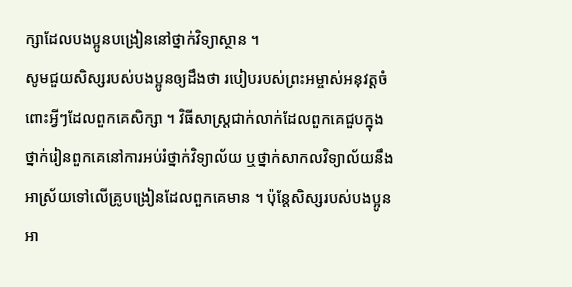ក្សាដែលបងប្អូនបង្រៀននៅថ្នាក់វិទ្យាស្ថាន ។
សូមជួយសិស្សរបស់បងប្អូនឲ្យដឹងថា របៀបរបស់ព្រះអម្ចាស់អនុវត្តចំពោះអ្វីៗដែលពួកគេសិក្សា ។ វិធីសាស្ត្រជាក់លាក់ដែលពួកគេជួបក្នុងថ្នាក់រៀនពួកគេនៅការអប់រំថ្នាក់វិទ្យាល័យ ឬថ្នាក់សាកលវិទ្យាល័យនឹងអាស្រ័យទៅលើគ្រូបង្រៀនដែលពួកគេមាន ។ ប៉ុន្តែសិស្សរបស់បងប្អូនអា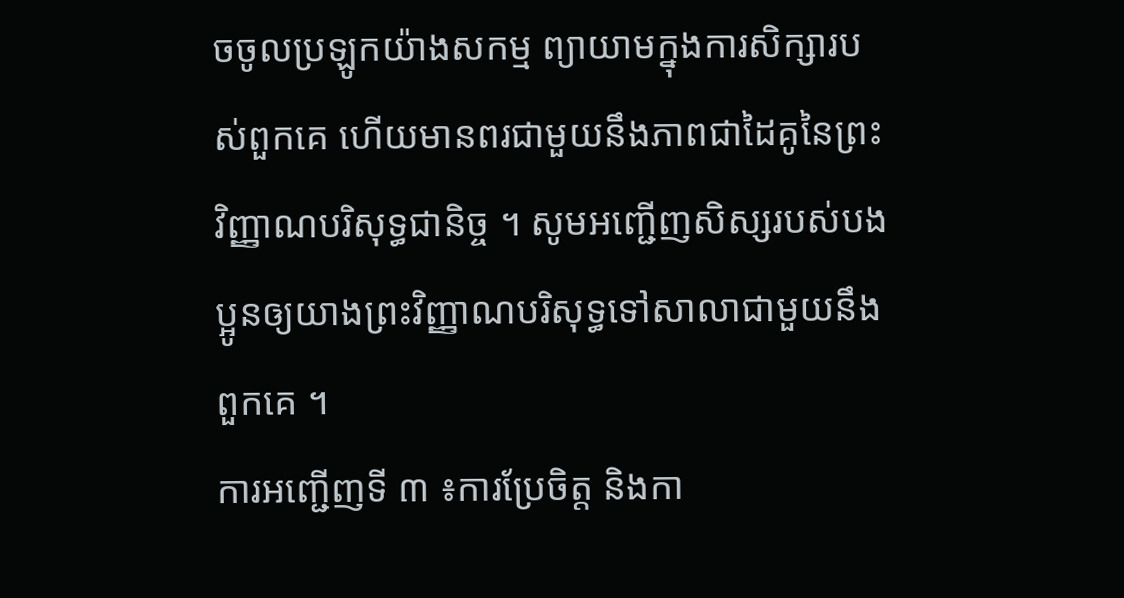ចចូលប្រឡូកយ៉ាងសកម្ម ព្យាយាមក្នុងការសិក្សារបស់ពួកគេ ហើយមានពរជាមួយនឹងភាពជាដៃគូនៃព្រះវិញ្ញាណបរិសុទ្ធជានិច្ច ។ សូមអញ្ជើញសិស្សរបស់បងប្អូនឲ្យយាងព្រះវិញ្ញាណបរិសុទ្ធទៅសាលាជាមួយនឹងពួកគេ ។
ការអញ្ជើញទី ៣ ៖ការប្រែចិត្ត និងកា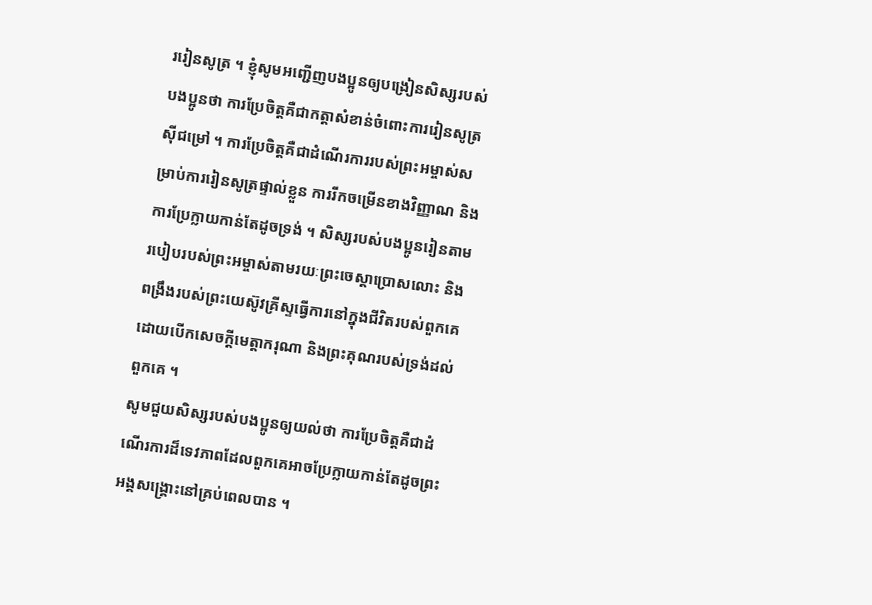ររៀនសូត្រ ។ ខ្ញុំសូមអញ្ជើញបងប្អូនឲ្យបង្រៀនសិស្សរបស់បងប្អូនថា ការប្រែចិត្តគឺជាកត្តាសំខាន់ចំពោះការរៀនសូត្រស៊ីជម្រៅ ។ ការប្រែចិត្តគឺជាដំណើរការរបស់ព្រះអម្ចាស់សម្រាប់ការរៀនសូត្រផ្ទាល់ខ្លួន ការរីកចម្រើនខាងវិញ្ញាណ និងការប្រែក្លាយកាន់តែដូចទ្រង់ ។ សិស្សរបស់បងប្អូនរៀនតាមរបៀបរបស់ព្រះអម្ចាស់តាមរយៈព្រះចេស្ដាប្រោសលោះ និងពង្រឹងរបស់ព្រះយេស៊ូវគ្រីស្ទធ្វើការនៅក្នុងជីវិតរបស់ពួកគេ ដោយបើកសេចក្ដីមេត្តាករុណា និងព្រះគុណរបស់ទ្រង់ដល់ពួកគេ ។
សូមជួយសិស្សរបស់បងប្អូនឲ្យយល់ថា ការប្រែចិត្តគឺជាដំណើរការដ៏ទេវភាពដែលពួកគេអាចប្រែក្លាយកាន់តែដូចព្រះអង្គសង្គ្រោះនៅគ្រប់ពេលបាន ។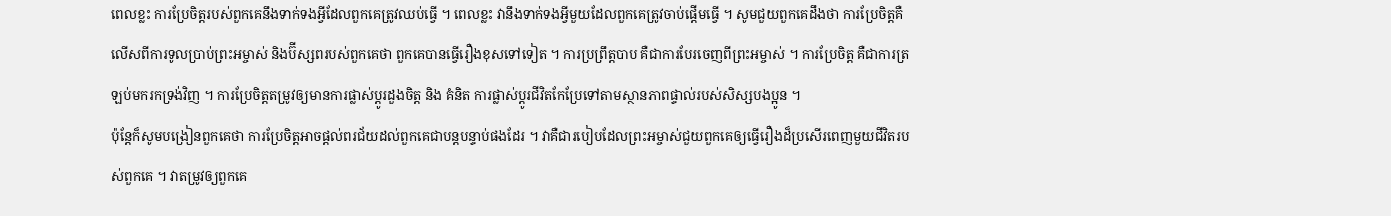ពេលខ្លះ ការប្រែចិត្តរបស់ពួកគេនឹងទាក់ទងអ្វីដែលពួកគេត្រូវឈប់ធ្វើ ។ ពេលខ្លះ វានឹងទាក់ទងអ្វីមួយដែលពួកគេត្រូវចាប់ផ្ដើមធ្វើ ។ សូមជួយពួកគេដឹងថា ការប្រែចិត្តគឺលើសពីការទូលប្រាប់ព្រះអម្ចាស់ និងប៊ីស្សពរបស់ពួកគេថា ពួកគេបានធ្វើរឿងខុសទៅទៀត ។ ការប្រព្រឹត្តបាប គឺជាការបែរចេញពីព្រះអម្ចាស់ ។ ការប្រែចិត្ត គឺជាការត្រឡប់មករកទ្រង់វិញ ។ ការប្រែចិត្តតម្រូវឲ្យមានការផ្លាស់ប្ដូរដួងចិត្ត និង គំនិត ការផ្លាស់ប្ដូរជីវិតកែប្រែទៅតាមស្ថានភាពផ្ទាល់របស់សិស្សបងប្អូន ។
ប៉ុន្តែក៏សូមបង្រៀនពួកគេថា ការប្រែចិត្តអាចផ្ដល់ពរជ័យដល់ពួកគេជាបន្តបន្ទាប់ផងដែរ ។ វាគឺជារបៀបដែលព្រះអម្ចាស់ជួយពួកគេឲ្យធ្វើរឿងដ៏ប្រសើរពេញមួយជីវិតរបស់ពួកគេ ។ វាតម្រូវឲ្យពួកគេ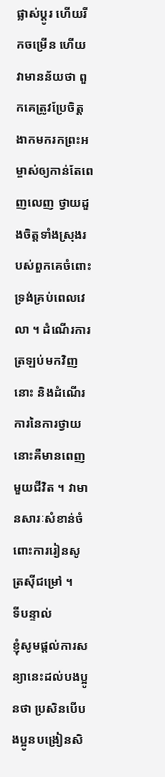ផ្លាស់ប្ដូរ ហើយរីកចម្រើន ហើយវាមានន័យថា ពួកគេត្រូវប្រែចិត្ត ងាកមករកព្រះអម្ចាស់ឲ្យកាន់តែពេញលេញ ថ្វាយដួងចិត្តទាំងស្រុងរបស់ពួកគេចំពោះទ្រង់គ្រប់ពេលវេលា ។ ដំណើរការត្រឡប់មកវិញនោះ និងដំណើរការនៃការថ្វាយនោះគឺមានពេញមួយជីវិត ។ វាមានសារៈសំខាន់ចំពោះការរៀនសូត្រស៊ីជម្រៅ ។
ទីបន្ទាល់
ខ្ញុំសូមផ្ដល់ការសន្យានេះដល់បងប្អូនថា ប្រសិនបើបងប្អូនបង្រៀនសិ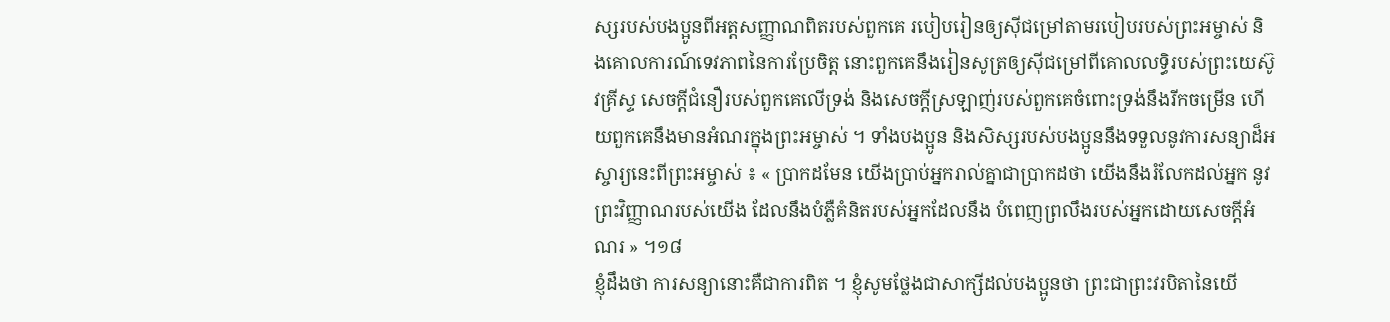ស្សរបស់បងប្អូនពីអត្តសញ្ញាណពិតរបស់ពួកគេ របៀបរៀនឲ្យស៊ីជម្រៅតាមរបៀបរបស់ព្រះអម្ចាស់ និងគោលការណ៍ទេវភាពនៃការប្រែចិត្ត នោះពួកគេនឹងរៀនសូត្រឲ្យស៊ីជម្រៅពីគោលលទ្ធិរបស់ព្រះយេស៊ូវគ្រីស្ទ សេចក្ដីជំនឿរបស់ពួកគេលើទ្រង់ និងសេចក្ដីស្រឡាញ់របស់ពួកគេចំពោះទ្រង់នឹងរីកចម្រើន ហើយពួកគេនឹងមានអំណរក្នុងព្រះអម្ចាស់ ។ ទាំងបងប្អូន និងសិស្សរបស់បងប្អូននឹងទទួលនូវការសន្យាដ៏អស្ចារ្យនេះពីព្រះអម្ចាស់ ៖ « ប្រាកដមែន យើងប្រាប់អ្នករាល់គ្នាជាប្រាកដថា យើងនឹងរំលែកដល់អ្នក នូវព្រះវិញ្ញាណរបស់យើង ដែលនឹងបំភ្លឺគំនិតរបស់អ្នកដែលនឹង បំពេញព្រលឹងរបស់អ្នកដោយសេចក្ដីអំណរ » ។១៨
ខ្ញុំដឹងថា ការសន្យានោះគឺជាការពិត ។ ខ្ញុំសូមថ្លែងជាសាក្សីដល់បងប្អូនថា ព្រះជាព្រះវរបិតានៃយើ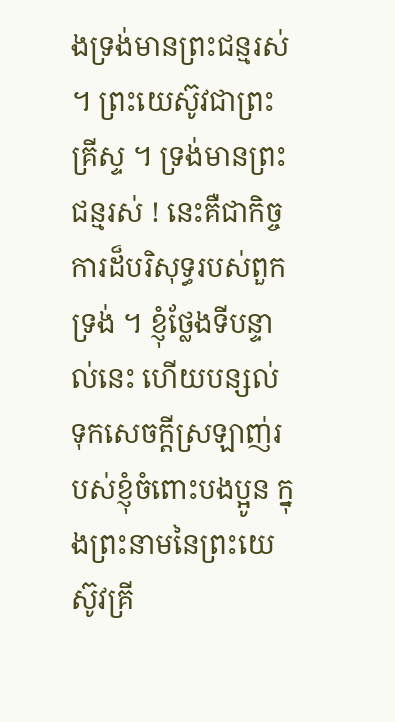ងទ្រង់មានព្រះជន្មរស់ ។ ព្រះយេស៊ូវជាព្រះគ្រីស្ទ ។ ទ្រង់មានព្រះជន្មរស់ ! នេះគឺជាកិច្ចការដ៏បរិសុទ្ធរបស់ពួកទ្រង់ ។ ខ្ញុំថ្លែងទីបន្ទាល់នេះ ហើយបន្សល់ទុកសេចក្ដីស្រឡាញ់របស់ខ្ញុំចំពោះបងប្អូន ក្នុងព្រះនាមនៃព្រះយេស៊ូវគ្រី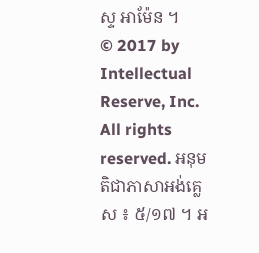ស្ទ អាម៉ែន ។
© 2017 by Intellectual Reserve, Inc. All rights reserved. អនុមតិជាភាសាអង់គ្លេស ៖ ៥/១៧ ។ អ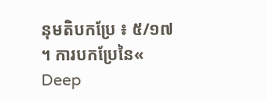នុមតិបកប្រែ ៖ ៥/១៧ ។ ការបកប្រែនៃ« Deep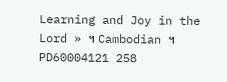Learning and Joy in the Lord » ។ Cambodian ។ PD60004121 258